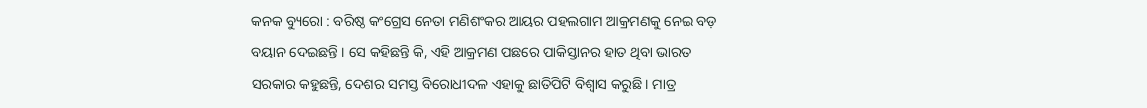କନକ ବ୍ୟୁରୋ : ବରିଷ୍ଠ କଂଗ୍ରେସ ନେତା ମଣିଶଂକର ଆୟର ପହଲଗାମ ଆକ୍ରମଣକୁ ନେଇ ବଡ଼ ବୟାନ ଦେଇଛନ୍ତି । ସେ କହିଛନ୍ତି କି, ଏହି ଆକ୍ରମଣ ପଛରେ ପାକିସ୍ତାନର ହାତ ଥିବା ଭାରତ ସରକାର କହୁଛନ୍ତି, ଦେଶର ସମସ୍ତ ବିରୋଧୀଦଳ ଏହାକୁ ଛାତିପିଟି ବିଶ୍ୱାସ କରୁଛି । ମାତ୍ର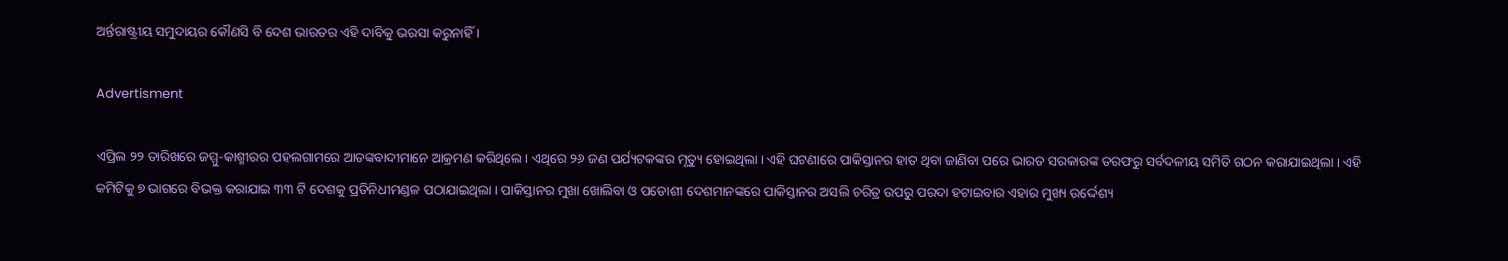ଅର୍ନ୍ତରାଷ୍ଟ୍ରୀୟ ସମୁଦାୟର କୌଣସି ବି ଦେଶ ଭାରତର ଏହି ଦାବିକୁ ଭରସା କରୁନାହିଁ ।

Advertisment

ଏପ୍ରିଲ ୨୨ ତାରିଖରେ ଜମ୍ମୁ-କାଶ୍ମୀରର ପହଲଗାମରେ ଆତଙ୍କବାଦୀମାନେ ଆକ୍ରମଣ କରିଥିଲେ । ଏଥିରେ ୨୬ ଜଣ ପର୍ଯ୍ୟଟକଙ୍କର ମୃତ୍ୟୁ ହୋଇଥିଲା । ଏହି ଘଟଣାରେ ପାକିସ୍ତାନର ହାତ ଥିବା ଜାଣିବା ପରେ ଭାରତ ସରକାରଙ୍କ ତରଫରୁ ସର୍ବଦଳୀୟ ସମିତି ଗଠନ କରାଯାଇଥିଲା । ଏହି କମିଟିକୁ ୭ ଭାଗରେ ବିଭକ୍ତ କରାଯାଇ ୩୩ ଟି ଦେଶକୁ ପ୍ରତିନିଧୀମଣ୍ଡଳ ପଠାଯାଇଥିଲା । ପାକିସ୍ତାନର ମୁଖା ଖୋଲିବା ଓ ପଡୋଶୀ ଦେଶମାନଙ୍କରେ ପାକିସ୍ତାନର ଅସଲି ଚରିତ୍ର ଉପରୁ ପରଦା ହଟାଇବାର ଏହାର ମୁଖ୍ୟ ଉର୍ଦ୍ଦେଶ୍ୟ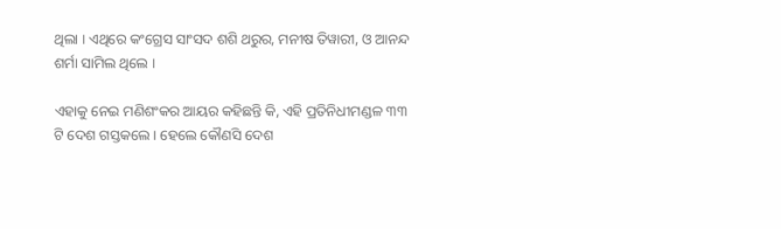ଥିଲା । ଏଥିରେ କଂଗ୍ରେସ ସାଂସଦ ଶଶି ଥରୁର, ମନୀଷ ତିୱାରୀ, ଓ ଆନନ୍ଦ ଶର୍ମା ସାମିଲ ଥିଲେ ।

ଏହାକୁ ନେଇ ମଣିଶଂକର ଆୟର କହିଛନ୍ତି କି, ଏହି ପ୍ରତିନିଧୀମଣ୍ଡଳ ୩୩ ଟି ଦେଶ ଗସ୍ତକଲେ । ହେଲେ କୌଣସି ଦେଶ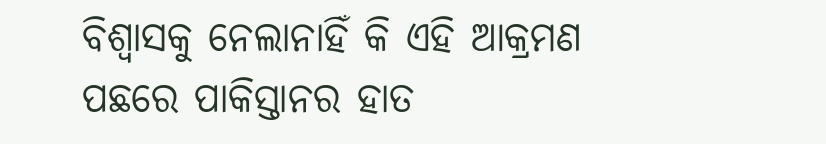ବିଶ୍ୱାସକୁ ନେଲାନାହିଁ କି ଏହି ଆକ୍ରମଣ ପଛରେ ପାକିସ୍ତାନର ହାତ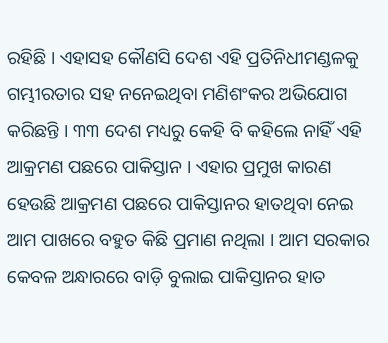ରହିଛି । ଏହାସହ କୌଣସି ଦେଶ ଏହି ପ୍ରତିନିଧୀମଣ୍ଡଳକୁ ଗମ୍ଭୀରତାର ସହ ନନେଇଥିବା ମଣିଶଂକର ଅଭିଯୋଗ କରିଛନ୍ତି । ୩୩ ଦେଶ ମଧ୍ୟରୁ କେହି ବି କହିଲେ ନାହିଁ ଏହି ଆକ୍ରମଣ ପଛରେ ପାକିସ୍ତାନ । ଏହାର ପ୍ରମୁଖ କାରଣ ହେଉଛି ଆକ୍ରମଣ ପଛରେ ପାକିସ୍ତାନର ହାତଥିବା ନେଇ ଆମ ପାଖରେ ବହୁତ କିଛି ପ୍ରମାଣ ନଥିଲା । ଆମ ସରକାର କେବଳ ଅନ୍ଧାରରେ ବାଡ଼ି ବୁଲାଇ ପାକିସ୍ତାନର ହାତ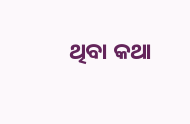ଥିବା କଥା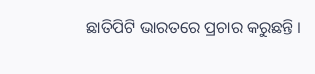ଛାତିପିଟି ଭାରତରେ ପ୍ରଚାର କରୁଛନ୍ତି ।